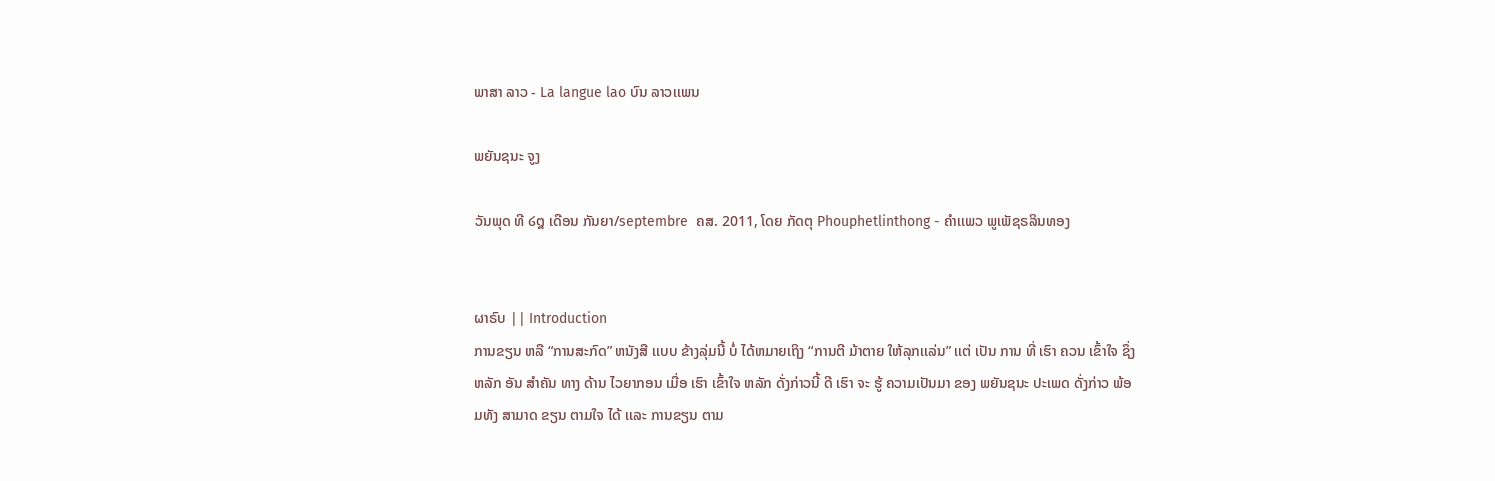ພາສາ ລາວ - La langue lao ບົນ ລາວເເພນ

ພຍັນຊນະ ຈູງ

ວັນພຸດ ທີ ໒໘ ເດືອນ ກັນຍາ/septembre  ຄສ. 2011, ໂດຍ ກັດຕຸ Phouphetlinthong - ຄໍາເເພວ ພູເພັຊຣລິນທອງ


ຜາຣົບ || Introduction
ການຂຽນ ຫລື “ການສະກົດ” ຫນັງສື ເເບບ ຂ້າງລຸ່ມນີ້ ບໍ່ ໄດ້ຫມາຍເຖິງ “ການຕີ ມ້າຕາຍ ໃຫ້ລຸກເເລ່ນ” ເເຕ່ ເປັນ ການ ທີ່ ເຮົາ ຄວນ ເຂົ້າໃຈ ຊຶ່ງ ຫລັກ ອັນ ສໍາຄັນ ທາງ ດ້ານ ໄວຍາກອນ ເມື່ອ ເຮົາ ເຂົ້າໃຈ ຫລັກ ດັ່ງກ່າວນີ້ ດີ ເຮົາ ຈະ ຮູ້ ຄວາມເປັນມາ ຂອງ ພຍັນຊນະ ປະເພດ ດັ່ງກ່າວ ພ້ອມທັງ ສາມາດ ຂຽນ ຕາມໃຈ ໄດ້ ເເລະ ການຂຽນ ຕາມ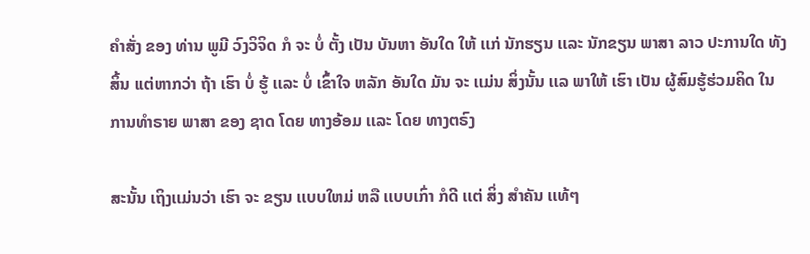ຄໍາສັ່ງ ຂອງ ທ່ານ ພູມີ ວົງວິຈິດ ກໍ ຈະ ບໍ່ ຕັ້ງ ເປັນ ບັນຫາ ອັນໃດ ໃຫ້ ເເກ່ ນັກຮຽນ ເເລະ ນັກຂຽນ ພາສາ ລາວ ປະການໃດ ທັງສິ້ນ ເເຕ່ຫາກວ່າ ຖ້າ ເຮົາ ບໍ່ ຮູ້ ເເລະ ບໍ່ ເຂົ້າໃຈ ຫລັກ ອັນໃດ ມັນ ຈະ ເເມ່ນ ສິ່ງນັ້ນ ເເລ ພາໃຫ້ ເຮົາ ເປັນ ຜູ້ສົມຮູ້ຮ່ວມຄິດ ໃນ ການທໍາຣາຍ ພາສາ ຂອງ ຊາດ ໂດຍ ທາງອ້ອມ ເເລະ ໂດຍ ທາງຕຣົງ

ສະນັ້ນ ເຖິງເເມ່ນວ່າ ເຮົາ ຈະ ຂຽນ ເເບບໃຫມ່ ຫລື ເເບບເກົ່າ ກໍດີ ເເຕ່ ສິ່ງ ສໍາຄັນ ເເທ້ໆ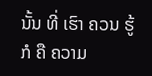ນັ້ນ ທີ່ ເຮົາ ຄວນ ຮູ້ ກໍ ຄື ຄວາມ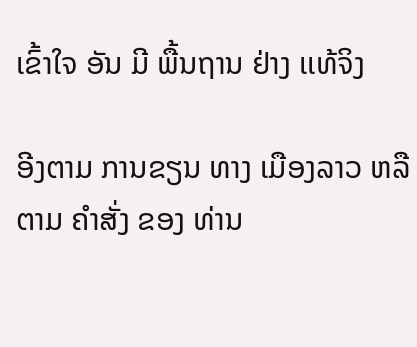ເຂົ້າໃຈ ອັນ ມີ ພື້ນຖານ ຢ່າງ ເເທ້ຈິງ

ອີງຕາມ ການຂຽນ ທາງ ເມືອງລາວ ຫລື ຕາມ ຄໍາສັ່ງ ຂອງ ທ່ານ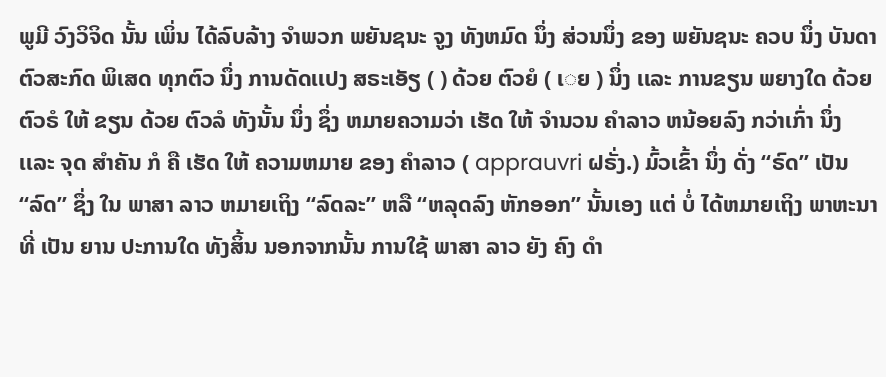ພູມີ ວົງວິຈິດ ນັ້ນ ເພິ່ນ ໄດ້ລົບລ້າງ ຈໍາພວກ ພຍັນຊນະ ຈູງ ທັງຫມົດ ນຶ່ງ ສ່ວນນຶ່ງ ຂອງ ພຍັນຊນະ ຄວບ ນຶ່ງ ບັນດາ ຕົວສະກົດ ພິເສດ ທຸກຕົວ ນຶ່ງ ການດັດເເປງ ສຣະເອັຽ ( ) ດ້ວຍ ຕົວຍໍ ( ເ◌ຍ ) ນຶ່ງ ເເລະ ການຂຽນ ພຍາງໃດ ດ້ວຍ ຕົວຣໍ ໃຫ້ ຂຽນ ດ້ວຍ ຕົວລໍ ທັງນັ້ນ ນຶ່ງ ຊຶ່ງ ຫມາຍຄວາມວ່າ ເຮັດ ໃຫ້ ຈໍານວນ ຄໍາລາວ ຫນ້ອຍລົງ ກວ່າເກົ່າ ນຶ່ງ ເເລະ ຈຸດ ສໍາຄັນ ກໍ ຄື ເຮັດ ໃຫ້ ຄວາມຫມາຍ ຂອງ ຄໍາລາວ ( apprauvri ຝຣັ່ງ.) ມົ້ວເຂົ້າ ນຶ່ງ ດັ່ງ “ຣົດ” ເປັນ “ລົດ” ຊຶ່ງ ໃນ ພາສາ ລາວ ຫມາຍເຖິງ “ລົດລະ” ຫລື “ຫລຸດລົງ ຫັກອອກ” ນັ້ນເອງ ເເຕ່ ບໍ່ ໄດ້ຫມາຍເຖິງ ພາຫະນາ ທີ່ ເປັນ ຍານ ປະການໃດ ທັງສິ້ນ ນອກຈາກນັ້ນ ການໃຊ້ ພາສາ ລາວ ຍັງ ຄົງ ດໍາ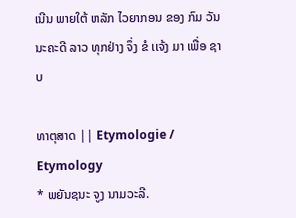ເນີນ ພາຍໃຕ້ ຫລັກ ໄວຍາກອນ ຂອງ ກົມ ວັນນະຄະດີ ລາວ ທຸກຢ່າງ ຈຶ່ງ ຂໍ ເເຈ້ງ ມາ ເພື່ອ ຊາບ

ທາຕຸສາດ || Etymologie / Etymology
* ພຍັນຊນະ ຈູງ ນາມວະລີ.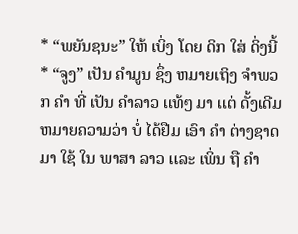* “ພຍັນຊນະ” ໃຫ້ ເບິ່ງ ໂດຍ ດິກ ໃສ່ ດິ່ງນີ້
* “ຈູງ” ເປັນ ຄໍາມູນ ຊຶ່ງ ຫມາຍເຖິງ ຈໍາພວກ ຄໍາ ທີ່ ເປັນ ຄໍາລາວ ເເທ້ໆ ມາ ເເຕ່ ດັ້ງເດີມ ຫມາຍຄວາມວ່າ ບໍ່ ໄດ້ຢືມ ເອົາ ຄໍາ ຕ່າງຊາດ ມາ ໃຊ້ ໃນ ພາສາ ລາວ ເເລະ ເພິ່ນ ຖື ຄໍາ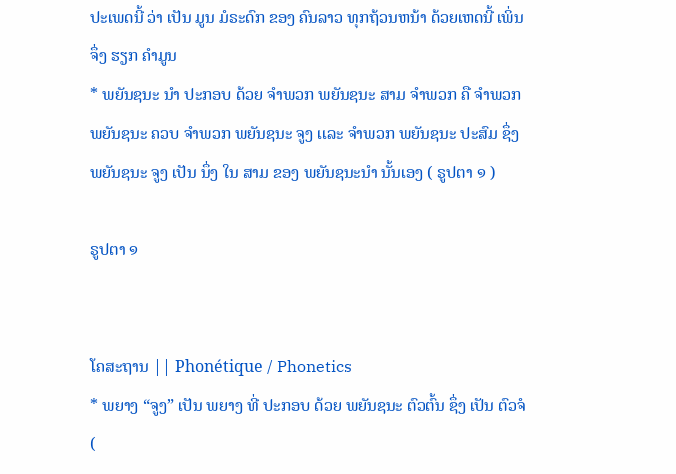ປະເພດນີ້ ວ່າ ເປັນ ມູນ ມໍຣະດົກ ຂອງ ຄົນລາວ ທຸກຖ້ວນຫນ້າ ດ້ວຍເຫດນີ້ ເພິ່ນ ຈຶ່ງ ຮຽກ ຄໍາມູນ
* ພຍັນຊນະ ນໍາ ປະກອບ ດ້ວຍ ຈໍາພວກ ພຍັນຊນະ ສາມ ຈໍາພວກ ຄື ຈໍາພວກ ພຍັນຊນະ ຄວບ ຈໍາພວກ ພຍັນຊນະ ຈູງ ເເລະ ຈໍາພວກ ພຍັນຊນະ ປະສົມ ຊຶ່ງ ພຍັນຊນະ ຈູງ ເປັນ ນຶ່ງ ໃນ ສາມ ຂອງ ພຍັນຊນະນໍາ ນັ້ນເອງ ( ຣູປຕາ ໑ )

ຣູປຕາ ໑


ໂຄສະຖານ || Phonétique / Phonetics
* ພຍາງ “ຈູງ” ເປັນ ພຍາງ ທີ່ ປະກອບ ດ້ວຍ ພຍັນຊນະ ຕົວຕົ້ນ ຊຶ່ງ ເປັນ ຕົວຈໍ (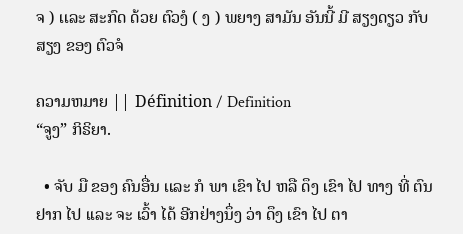ຈ ) ເເລະ ສະກົດ ດ້ວຍ ຕົວງໍ ( ງ ) ພຍາງ ສາມັນ ອັນນີ້ ມີ ສຽງດຽວ ກັບ ສຽງ ຂອງ ຕົວຈໍ

ຄວາມຫມາຍ || Définition / Definition
“ຈູງ” ກິຣິຍາ.

  • ຈັບ ມື ຂອງ ຄົນອື່ນ ເເລະ ກໍ ພາ ເຂົາ ໄປ ຫລື ດຶງ ເຂົາ ໄປ ທາງ ທີ່ ຕົນ ຢາກ ໄປ ເເລະ ຈະ ເວົ້າ ໄດ້ ອີກຢ່າງນຶ່ງ ວ່າ ດຶງ ເຂົາ ໄປ ຕາ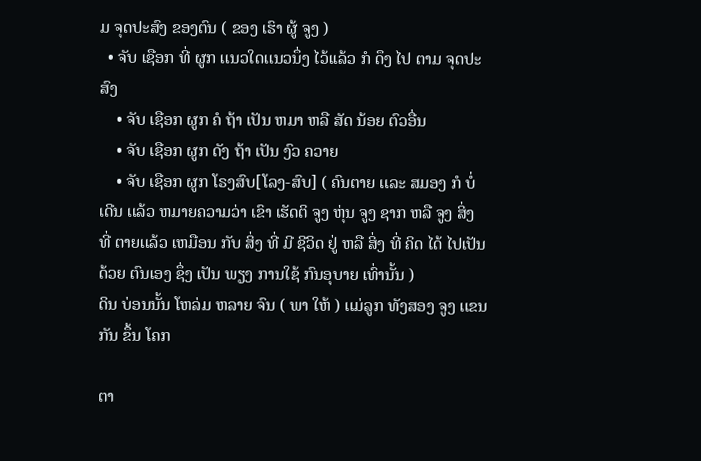ມ ຈຸດປະສົງ ຂອງຕົນ ( ຂອງ ເຮົາ ຜູ້ ຈູງ )
  • ຈັບ ເຊືອກ ທີ່ ຜູກ ເເນວໃດເເນວນຶ່ງ ໄວ້ເເລ້ວ ກໍ ດຶງ ໄປ ຕາມ ຈຸດປະສົງ
    • ຈັບ ເຊືອກ ຜູກ ຄໍ ຖ້າ ເປັນ ຫມາ ຫລື ສັດ ນ້ອຍ ຕົວອື່ນ
    • ຈັບ ເຊືອກ ຜູກ ດັງ ຖ້າ ເປັນ ງົວ ຄວາຍ
    • ຈັບ ເຊືອກ ຜູກ ໂຣງສົບ[ໂລງ-ສົບ] ( ຄົນຕາຍ ເເລະ ສມອງ ກໍ ບໍ່ ເດີນ ເເລ້ວ ຫມາຍຄວາມວ່າ ເຂົາ ເຮັດຕິ ຈູງ ຫຸ່ນ ຈູງ ຊາກ ຫລື ຈູງ ສິ່ງ ທີ່ ຕາຍເເລ້ວ ເຫມືອນ ກັບ ສິ່ງ ທີ່ ມີ ຊີວິດ ຢູ່ ຫລື ສິ່ງ ທີ່ ຄິດ ໄດ້ ໄປເປັນ ດ້ວຍ ຕົນເອງ ຊຶ່ງ ເປັນ ພຽງ ການໃຊ້ ກົນອຸບາຍ ເທົ່ານັ້ນ )
ດິນ ບ່ອນນັ້ນ ໂຫລ່ມ ຫລາຍ ຈົນ ( ພາ ໃຫ້ ) ເເມ່ລູກ ທັງສອງ ຈູງ ເເຂນກັນ ຂຶ້ນ ໂຄກ

ຕາ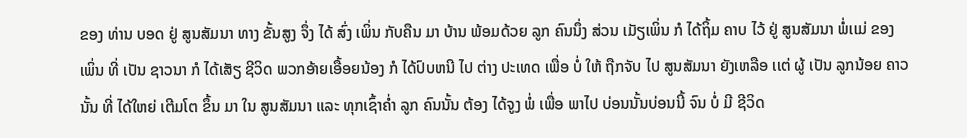ຂອງ ທ່ານ ບອດ ຢູ່ ສູນສັມນາ ທາງ ຂັ້ນສູງ ຈຶ່ງ ໄດ້ ສົ່ງ ເພິ່ນ ກັບຄືນ ມາ ບ້ານ ພ້ອມດ້ວຍ ລູກ ຄົນນຶ່ງ ສ່ວນ ເມັຽເພິ່ນ ກໍ ໄດ້ຖິ້ມ ຄາບ ໄວ້ ຢູ່ ສູນສັມນາ ພໍ່ເເມ່ ຂອງ ເພິ່ນ ທີ່ ເປັນ ຊາວນາ ກໍ ໄດ້ເສັຽ ຊີວິດ ພວກອ້າຍເອື້ອຍນ້ອງ ກໍ ໄດ້ປົບຫນີ ໄປ ຕ່າງ ປະເທດ ເພື່ອ ບໍ່ ໃຫ້ ຖືກຈັບ ໄປ ສູນສັມນາ ຍັງເຫລືອ ເເຕ່ ຜູ້ ເປັນ ລູກນ້ອຍ ຄາວນັ້ນ ທີ່ ໄດ້ໃຫຍ່ ເຕີມໂຕ ຂຶ້ນ ມາ ໃນ ສູນສັມນາ ເເລະ ທຸກເຊົ້າຄໍ່າ ລູກ ຄົນນັ້ນ ຕ້ອງ ໄດ້ຈູງ ພໍ່ ເພື່ອ ພາໄປ ບ່ອນນັ້ນບ່ອນນີ້ ຈົນ ບໍ່ ມີ ຊີວິດ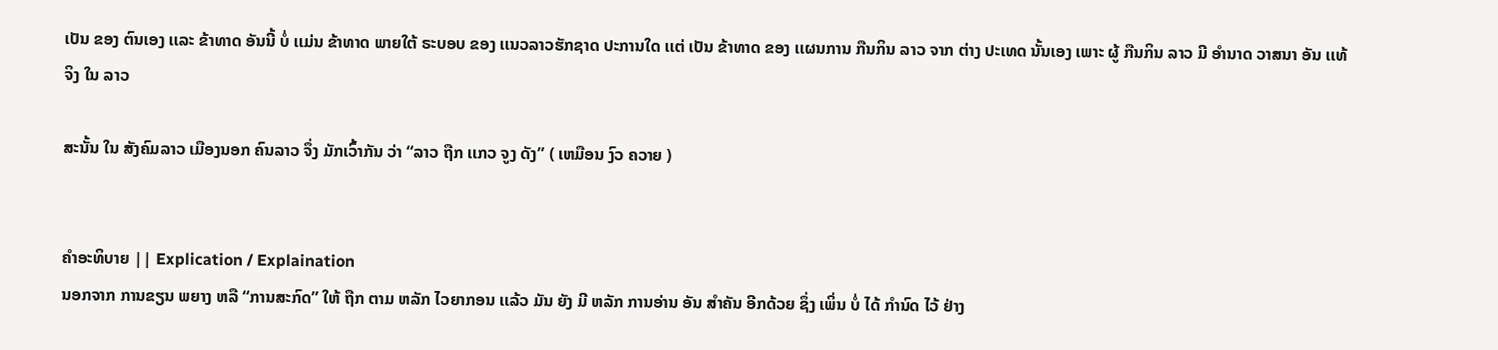ເປັນ ຂອງ ຕົນເອງ ເເລະ ຂ້າທາດ ອັນນີ້ ບໍ່ ເເມ່ນ ຂ້າທາດ ພາຍໃຕ້ ຣະບອບ ຂອງ ເເນວລາວຮັກຊາດ ປະການໃດ ເເຕ່ ເປັນ ຂ້າທາດ ຂອງ ເເຜນການ ກືນກິນ ລາວ ຈາກ ຕ່າງ ປະເທດ ນັ້ນເອງ ເພາະ ຜູ້ ກືນກິນ ລາວ ມີ ອໍານາດ ວາສນາ ອັນ ເເທ້ຈິງ ໃນ ລາວ

ສະນັ້ນ ໃນ ສັງຄົມລາວ ເມືອງນອກ ຄົນລາວ ຈຶ່ງ ມັກເວົ້າກັນ ວ່າ “ລາວ ຖືກ ເເກວ ຈູງ ດັງ” ( ເຫມືອນ ງົວ ຄວາຍ )


ຄໍາອະທິບາຍ || Explication / Explaination
ນອກຈາກ ການຂຽນ ພຍາງ ຫລື “ການສະກົດ” ໃຫ້ ຖືກ ຕາມ ຫລັກ ໄວຍາກອນ ເເລ້ວ ມັນ ຍັງ ມີ ຫລັກ ການອ່ານ ອັນ ສໍາຄັນ ອີກດ້ວຍ ຊຶ່ງ ເພິ່ນ ບໍ່ ໄດ້ ກໍານົດ ໄວ້ ຢ່າງ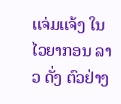ເເຈ່ມເເຈ້ງ ໃນ ໄວຍາກອນ ລາວ ດັ່ງ ຕົວຢ່າງ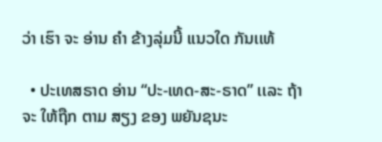ວ່າ ເຮົາ ຈະ ອ່ານ ຄໍາ ຂ້າງລຸ່ມນີ້ ເເນວໃດ ກັນເເທ້

  • ປະເທສຣາດ ອ່ານ “ປະ-ເທດ-ສະ-ຣາດ” ເເລະ ຖ້າ ຈະ ໃຫ້ຖືກ ຕາມ ສຽງ ຂອງ ພຍັນຊນະ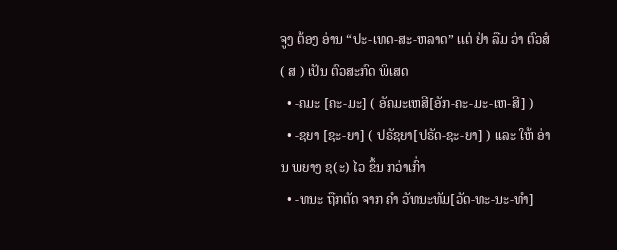ຈູງ ຕ້ອງ ອ່ານ “ປະ-ເທດ-ສະ-ຫລາດ” ເເຕ່ ຢ່າ ລືມ ວ່າ ຕົວສໍ ( ສ ) ເປັນ ຕົວສະກົດ ພິເສດ
  • -ຄມະ [ຄະ-ມະ] ( ອັຄມະເຫສີ[ອັກ-ຄະ-ມະ-ເຫ-ສີ] )
  • -ຊຍາ [ຊະ-ຍາ] ( ປຣັຊຍາ[ປຣັດ-ຊະ-ຍາ] ) ເເລະ ໃຫ້ ອ່ານ ພຍາງ ຊ(ະ) ໄວ ຂຶ້ນ ກວ່າເກົ່າ
  • -ທນະ ຖືກຕັດ ຈາກ ຄໍາ ວັທນະທັມ[ວັດ-ທະ-ນະ-ທໍາ]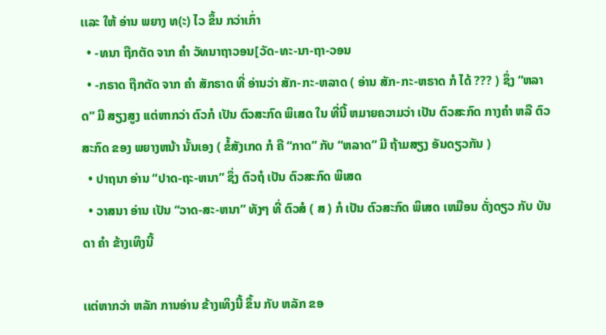ເເລະ ໃຫ້ ອ່ານ ພຍາງ ທ(ະ) ໄວ ຂຶ້ນ ກວ່າເກົ່າ
  • -ທນາ ຖືກຕັດ ຈາກ ຄໍາ ວັທນາຖາວອນ[ວັດ-ທະ-ນາ-ຖາ-ວອນ
  • -ກຣາດ ຖືກຕັດ ຈາກ ຄໍາ ສັກຣາດ ທີ່ ອ່ານວ່າ ສັກ-ກະ-ຫລາດ ( ອ່ານ ສັກ-ກະ-ຫຣາດ ກໍ ໄດ້ ??? ) ຊຶ່ງ “ຫລາດ” ມີ ສຽງສູງ ເເຕ່ຫາກວ່າ ຕົວກໍ ເປັນ ຕົວສະກົດ ພິເສດ ໃນ ທີ່ນີ້ ຫມາຍຄວາມວ່າ ເປັນ ຕົວສະກົດ ກາງຄໍາ ຫລື ຕົວສະກົດ ຂອງ ພຍາງຫນ້າ ນັ້ນເອງ ( ຂໍ້ສັງເກດ ກໍ ຄື “ກາດ” ກັບ “ຫລາດ” ມີ ຖ້າມສຽງ ອັນດຽວກັນ )
  • ປາຖນາ ອ່ານ “ປາດ-ຖະ-ຫນາ” ຊຶ່ງ ຕົວຖໍ ເປັນ ຕົວສະກົດ ພິເສດ
  • ວາສນາ ອ່ານ ເປັນ “ວາດ-ສະ-ຫນາ” ທັງໆ ທີ່ ຕົວສໍ ( ສ ) ກໍ ເປັນ ຕົວສະກົດ ພິເສດ ເຫມືອນ ດັ່ງດຽວ ກັບ ບັນດາ ຄໍາ ຂ້າງເທິງນີ້

ເເຕ່ຫາກວ່າ ຫລັກ ການອ່ານ ຂ້າງເທິງນີ້ ຂຶ້ນ ກັບ ຫລັກ ຂອ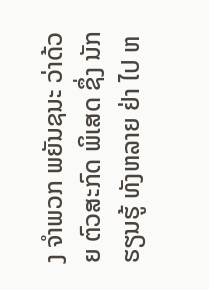ງ ຈໍາພວກ ພຍັນຊນະ ວ່າດ້ວຍ ຕົວສະກົດ ພິເສດ ຊຶ່ງ ນັກຮຽນຮູ້ ທັງຫລາຍ ຢ່າ ໄປ ຫ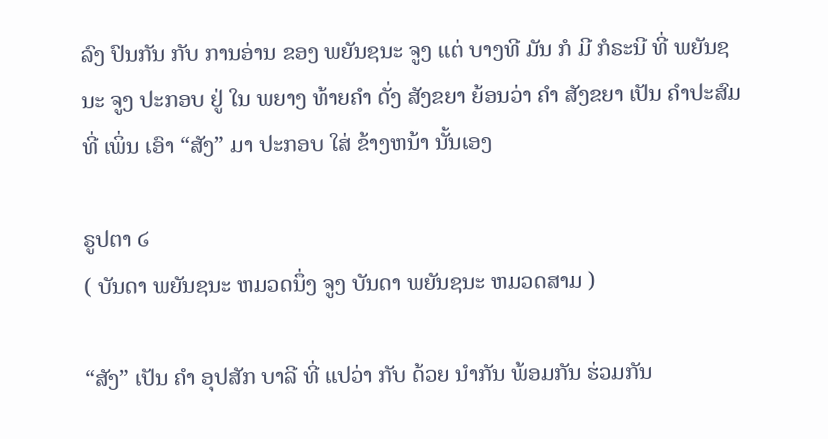ລົງ ປົນກັນ ກັບ ການອ່ານ ຂອງ ພຍັນຊນະ ຈູງ ເເຕ່ ບາງທີ ມັນ ກໍ ມີ ກໍຣະນີ ທີ່ ພຍັນຊນະ ຈູງ ປະກອບ ຢູ່ ໃນ ພຍາງ ທ້າຍຄໍາ ດັ່ງ ສັງຂຍາ ຍ້ອນວ່າ ຄໍາ ສັງຂຍາ ເປັນ ຄໍາປະສົມ ທີ່ ເພິ່ນ ເອົາ “ສັງ” ມາ ປະກອບ ໃສ່ ຂ້າງຫນ້າ ນັ້ນເອງ

ຣູປຕາ ໒
( ບັນດາ ພຍັນຊນະ ຫມວດນຶ່ງ ຈູງ ບັນດາ ພຍັນຊນະ ຫມວດສາມ )

“ສັງ” ເປັນ ຄໍາ ອຸປສັກ ບາລີ ທີ່ ເເປວ່າ ກັບ ດ້ວຍ ນໍາກັນ ພ້ອມກັນ ຮ່ວມກັນ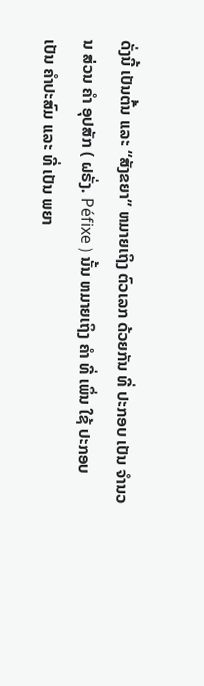ດັ່ງນີ້ ເປັນຕົ້ນ ເເລະ “ສັງຂຍາ” ຫມາຍເຖິງ ຕົວເລກ ດ້ວຍກັນ ທີ່ ປະກອບ ເປັນ ຈໍານວນ ສ່ວນ ຄໍາ ອຸປສັກ ( ຝຣັ່ງ. Péfixe ) ນັ້ນ ຫມາຍເຖິງ ຄໍາ ທີ່ ເພິ່ນ ໃຊ້ ປະກອບ ເປັນ ຄໍາປະສົມ ເເລະ ທີ່ ເປັນ ພຍາ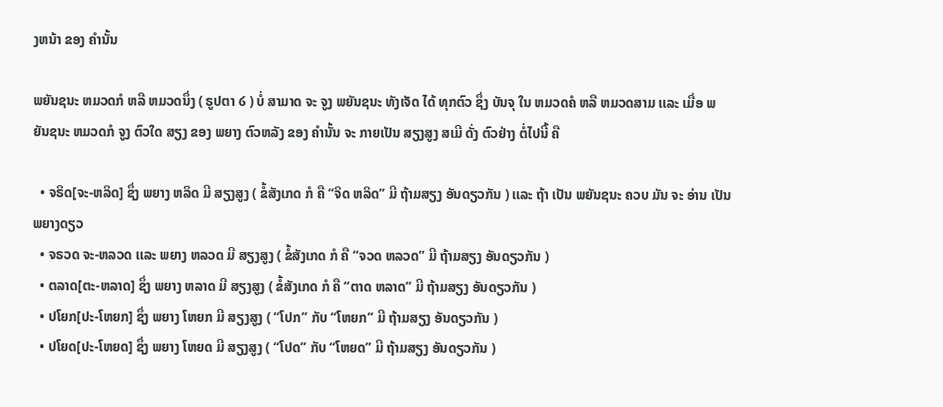ງຫນ້າ ຂອງ ຄໍານັ້ນ

ພຍັນຊນະ ຫມວດກໍ ຫລື ຫມວດນຶ່ງ ( ຣູປຕາ ໒ ) ບໍ່ ສາມາດ ຈະ ຈູງ ພຍັນຊນະ ທັງເຈັດ ໄດ້ ທຸກຕົວ ຊຶ່ງ ບັນຈຸ ໃນ ຫມວດຄໍ ຫລື ຫມວດສາມ ເເລະ ເມື່ອ ພຍັນຊນະ ຫມວດກໍ ຈູງ ຕົວໃດ ສຽງ ຂອງ ພຍາງ ຕົວຫລັງ ຂອງ ຄໍານັ້ນ ຈະ ກາຍເປັນ ສຽງສູງ ສເມີ ດັ່ງ ຕົວຢ່າງ ຕໍ່ໄປນີ້ ຄື

  • ຈຣິດ[ຈະ-ຫລິດ] ຊຶ່ງ ພຍາງ ຫລິດ ມີ ສຽງສູງ ( ຂໍ້ສັງເກດ ກໍ ຄື “ຈິດ ຫລິດ” ມີ ຖ້າມສຽງ ອັນດຽວກັນ ) ເເລະ ຖ້າ ເປັນ ພຍັນຊນະ ຄວບ ມັນ ຈະ ອ່ານ ເປັນ ພຍາງດຽວ
  • ຈຣວດ ຈະ-ຫລວດ ເເລະ ພຍາງ ຫລວດ ມີ ສຽງສູງ ( ຂໍ້ສັງເກດ ກໍ ຄື “ຈວດ ຫລວດ” ມີ ຖ້າມສຽງ ອັນດຽວກັນ )
  • ຕລາດ[ຕະ-ຫລາດ] ຊຶ່ງ ພຍາງ ຫລາດ ມີ ສຽງສູງ ( ຂໍ້ສັງເກດ ກໍ ຄື “ຕາດ ຫລາດ” ມີ ຖ້າມສຽງ ອັນດຽວກັນ )
  • ປໂຍກ[ປະ-ໂຫຍກ] ຊຶ່ງ ພຍາງ ໂຫຍກ ມີ ສຽງສູງ ( “ໂປກ” ກັບ “ໂຫຍກ” ມີ ຖ້າມສຽງ ອັນດຽວກັນ )
  • ປໂຍດ[ປະ-ໂຫຍດ] ຊຶ່ງ ພຍາງ ໂຫຍດ ມີ ສຽງສູງ ( “ໂປດ” ກັບ “ໂຫຍດ” ມີ ຖ້າມສຽງ ອັນດຽວກັນ )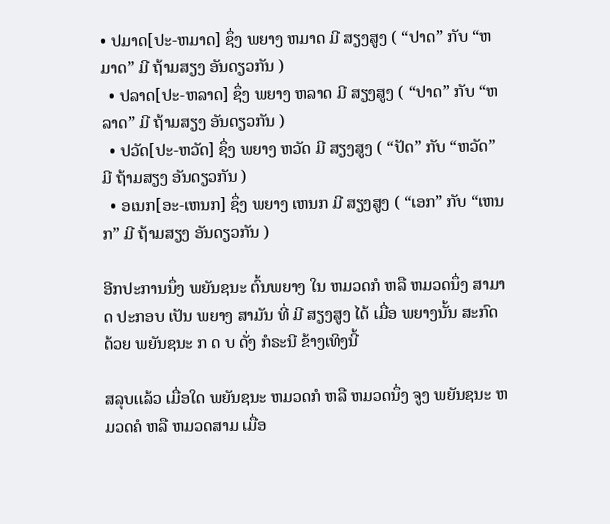• ປມາດ[ປະ-ຫມາດ] ຊຶ່ງ ພຍາງ ຫມາດ ມີ ສຽງສູງ ( “ປາດ” ກັບ “ຫມາດ” ມີ ຖ້າມສຽງ ອັນດຽວກັນ )
  • ປລາດ[ປະ-ຫລາດ] ຊຶ່ງ ພຍາງ ຫລາດ ມີ ສຽງສູງ ( “ປາດ” ກັບ “ຫລາດ” ມີ ຖ້າມສຽງ ອັນດຽວກັນ )
  • ປວັດ[ປະ-ຫວັດ] ຊຶ່ງ ພຍາງ ຫວັດ ມີ ສຽງສູງ ( “ປັດ” ກັບ “ຫວັດ” ມີ ຖ້າມສຽງ ອັນດຽວກັນ )
  • ອເນກ[ອະ-ເຫນກ] ຊຶ່ງ ພຍາງ ເຫນກ ມີ ສຽງສູງ ( “ເອກ” ກັບ “ເຫນກ” ມີ ຖ້າມສຽງ ອັນດຽວກັນ )

ອີກປະການນຶ່ງ ພຍັນຊນະ ຕົ້ນພຍາງ ໃນ ຫມວດກໍ ຫລື ຫມວດນຶ່ງ ສາມາດ ປະກອບ ເປັນ ພຍາງ ສາມັນ ທີ່ ມີ ສຽງສູງ ໄດ້ ເມື່ອ ພຍາງນັ້ນ ສະກົດ ດ້ວຍ ພຍັນຊນະ ກ ດ ບ ດັ່ງ ກໍຣະນີ ຂ້າງເທິງນີ້

ສລຸບເເລ້ວ ເມື່ອໃດ ພຍັນຊນະ ຫມວດກໍ ຫລື ຫມວດນຶ່ງ ຈູງ ພຍັນຊນະ ຫມວດຄໍ ຫລື ຫມວດສາມ ເມື່ອ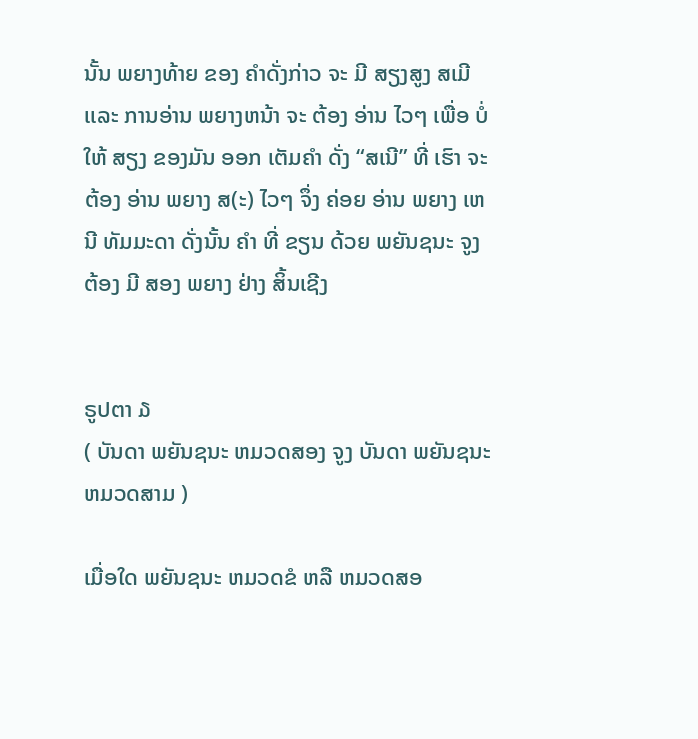ນັ້ນ ພຍາງທ້າຍ ຂອງ ຄໍາດັ່ງກ່າວ ຈະ ມີ ສຽງສູງ ສເມີ ເເລະ ການອ່ານ ພຍາງຫນ້າ ຈະ ຕ້ອງ ອ່ານ ໄວໆ ເພື່ອ ບໍ່ ໃຫ້ ສຽງ ຂອງມັນ ອອກ ເຕັມຄໍາ ດັ່ງ “ສເນີ” ທີ່ ເຮົາ ຈະ ຕ້ອງ ອ່ານ ພຍາງ ສ(ະ) ໄວໆ ຈຶ່ງ ຄ່ອຍ ອ່ານ ພຍາງ ເຫນີ ທັມມະດາ ດັ່ງນັ້ນ ຄໍາ ທີ່ ຂຽນ ດ້ວຍ ພຍັນຊນະ ຈູງ ຕ້ອງ ມີ ສອງ ພຍາງ ຢ່າງ ສິ້ນເຊີງ


ຣູປຕາ ໓
( ບັນດາ ພຍັນຊນະ ຫມວດສອງ ຈູງ ບັນດາ ພຍັນຊນະ ຫມວດສາມ )

ເມື່ອໃດ ພຍັນຊນະ ຫມວດຂໍ ຫລື ຫມວດສອ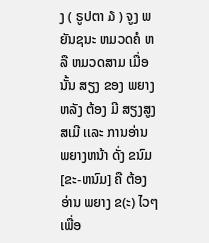ງ ( ຣູປຕາ ໓ ) ຈູງ ພຍັນຊນະ ຫມວດຄໍ ຫລື ຫມວດສາມ ເມື່ອນັ້ນ ສຽງ ຂອງ ພຍາງຫລັງ ຕ້ອງ ມີ ສຽງສູງ ສເມີ ເເລະ ການອ່ານ ພຍາງຫນ້າ ດັ່ງ ຂນົມ[ຂະ-ຫນົມ] ຄື ຕ້ອງ ອ່ານ ພຍາງ ຂ(ະ) ໄວໆ ເພື່ອ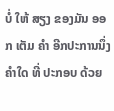ບໍ່ ໃຫ້ ສຽງ ຂອງມັນ ອອກ ເຕັມ ຄໍາ ອີກປະການນຶ່ງ ຄໍາໃດ ທີ່ ປະກອບ ດ້ວຍ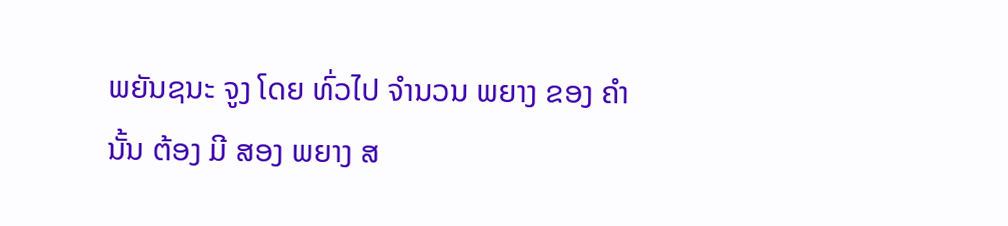ພຍັນຊນະ ຈູງ ໂດຍ ທົ່ວໄປ ຈໍານວນ ພຍາງ ຂອງ ຄໍານັ້ນ ຕ້ອງ ມີ ສອງ ພຍາງ ສ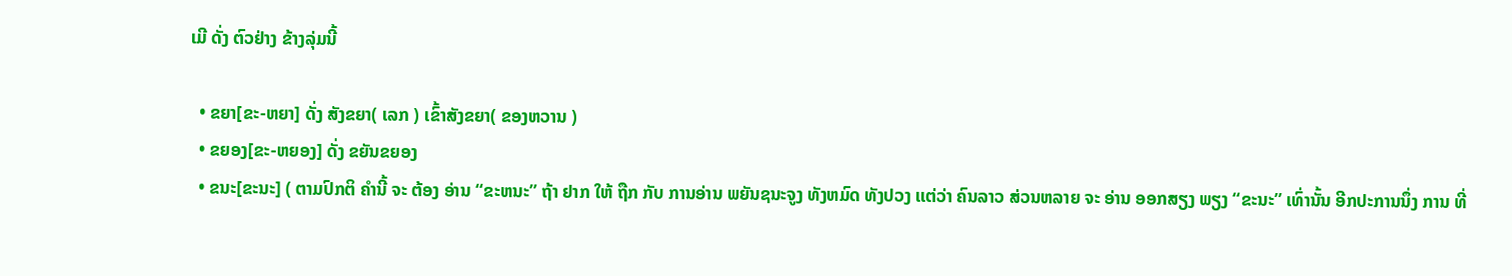ເມີ ດັ່ງ ຕົວຢ່າງ ຂ້າງລຸ່ມນີ້

  • ຂຍາ[ຂະ-ຫຍາ] ດັ່ງ ສັງຂຍາ( ເລກ ) ເຂົ້າສັງຂຍາ( ຂອງຫວານ )
  • ຂຍອງ[ຂະ-ຫຍອງ] ດັ່ງ ຂຍັນຂຍອງ
  • ຂນະ[ຂະນະ] ( ຕາມປົກຕິ ຄໍານີ້ ຈະ ຕ້ອງ ອ່ານ “ຂະຫນະ” ຖ້າ ຢາກ ໃຫ້ ຖືກ ກັບ ການອ່ານ ພຍັນຊນະຈູງ ທັງຫມົດ ທັງປວງ ເເຕ່ວ່າ ຄົນລາວ ສ່ວນຫລາຍ ຈະ ອ່ານ ອອກສຽງ ພຽງ “ຂະນະ” ເທົ່ານັ້ນ ອີກປະການນຶ່ງ ການ ທີ່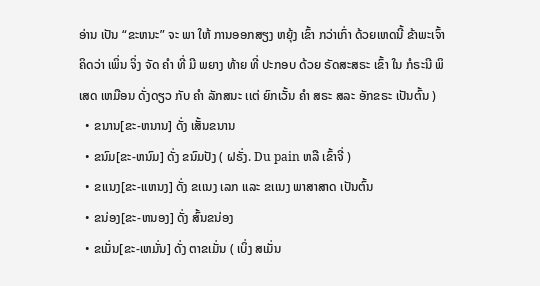ອ່ານ ເປັນ “ຂະຫນະ” ຈະ ພາ ໃຫ້ ການອອກສຽງ ຫຍຸ້ງ ເຂົ້າ ກວ່າເກົ່າ ດ້ວຍເຫດນີ້ ຂ້າພະເຈົ້າ ຄິດວ່າ ເພິ່ນ ຈິ່ງ ຈັດ ຄໍາ ທີ່ ມີ ພຍາງ ທ້າຍ ທີ່ ປະກອບ ດ້ວຍ ຣັດສະສຣະ ເຂົ້າ ໃນ ກໍຣະນີ ພິເສດ ເຫມືອນ ດັ່ງດຽວ ກັບ ຄໍາ ລັກສນະ ເເຕ່ ຍົກເວັ້ນ ຄໍາ ສຣະ ສລະ ອັກຂຣະ ເປັນຕົ້ນ )
  • ຂນານ[ຂະ-ຫນານ] ດັ່ງ ເສັ້ນຂນານ
  • ຂນົມ[ຂະ-ຫນົມ] ດັ່ງ ຂນົມປັງ ( ຝຣັ່ງ. Du pain ຫລື ເຂົ້າຈີ່ )
  • ຂເເນງ[ຂະ-ເເຫນງ] ດັ່ງ ຂເເນງ ເລກ ເເລະ ຂເເນງ ພາສາສາດ ເປັນຕົ້ນ
  • ຂນ່ອງ[ຂະ-ຫນອງ] ດັ່ງ ສົ້ນຂນ່ອງ
  • ຂເມັ່ນ[ຂະ-ເຫມັ່ນ] ດັ່ງ ຕາຂເມັ່ນ ( ເບິ່ງ ສເມັ່ນ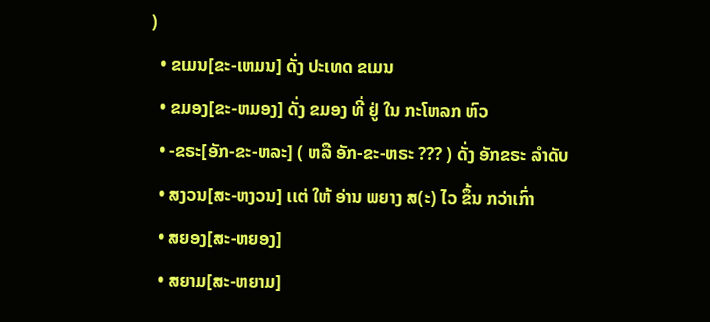)
  • ຂເມນ[ຂະ-ເຫມນ] ດັ່ງ ປະເທດ ຂເມນ
  • ຂມອງ[ຂະ-ຫມອງ] ດັ່ງ ຂມອງ ທີ່ ຢູ່ ໃນ ກະໂຫລກ ຫົວ
  • -ຂຣະ[ອັກ-ຂະ-ຫລະ] ( ຫລື ອັກ-ຂະ-ຫຣະ ??? ) ດັ່ງ ອັກຂຣະ ລໍາດັບ
  • ສງວນ[ສະ-ຫງວນ] ເເຕ່ ໃຫ້ ອ່ານ ພຍາງ ສ(ະ) ໄວ ຂຶ້ນ ກວ່າເກົ່າ
  • ສຍອງ[ສະ-ຫຍອງ]
  • ສຍາມ[ສະ-ຫຍາມ]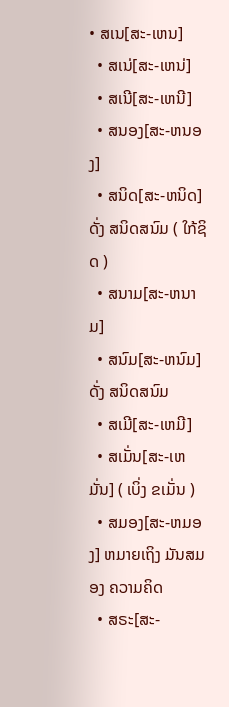• ສເນ[ສະ-ເຫນ]
  • ສເນ່[ສະ-ເຫນ່]
  • ສເນີ[ສະ-ເຫນີ]
  • ສນອງ[ສະ-ຫນອງ]
  • ສນິດ[ສະ-ຫນິດ] ດັ່ງ ສນິດສນົມ ( ໃກ້ຊິດ )
  • ສນາມ[ສະ-ຫນາມ]
  • ສນົມ[ສະ-ຫນົມ] ດັ່ງ ສນິດສນົມ
  • ສເມີ[ສະ-ເຫມີ]
  • ສເມັ່ນ[ສະ-ເຫມັ່ນ] ( ເບິ່ງ ຂເມັ່ນ )
  • ສມອງ[ສະ-ຫມອງ] ຫມາຍເຖິງ ມັນສມອງ ຄວາມຄິດ
  • ສຣະ[ສະ-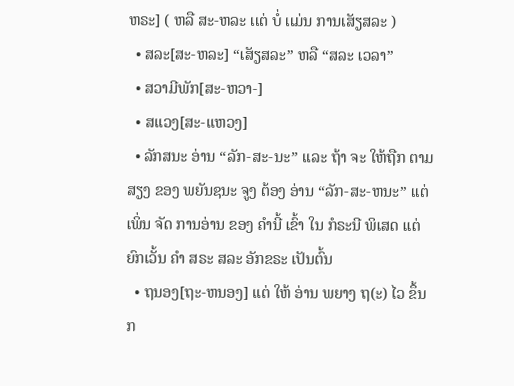ຫຣະ] ( ຫລື ສະ-ຫລະ ເເຕ່ ບໍ່ ເເມ່ນ ການເສັຽສລະ )
  • ສລະ[ສະ-ຫລະ] “ເສັຽສລະ” ຫລື “ສລະ ເວລາ”
  • ສວາມີພັກ[ສະ-ຫວາ-]
  • ສເເວງ[ສະ-ເເຫວງ]
  • ລັກສນະ ອ່ານ “ລັກ-ສະ-ນະ” ເເລະ ຖ້າ ຈະ ໃຫ້ຖືກ ຕາມ ສຽງ ຂອງ ພຍັນຊນະ ຈູງ ຕ້ອງ ອ່ານ “ລັກ-ສະ-ຫນະ” ເເຕ່ ເພິ່ນ ຈັດ ການອ່ານ ຂອງ ຄໍານີ້ ເຂົ້າ ໃນ ກໍຣະນີ ພິເສດ ເເຕ່ ຍົກເວັ້ນ ຄໍາ ສຣະ ສລະ ອັກຂຣະ ເປັນຕົ້ນ
  • ຖນອງ[ຖະ-ຫນອງ] ເເຕ່ ໃຫ້ ອ່ານ ພຍາງ ຖ(ະ) ໄວ ຂຶ້ນ ກ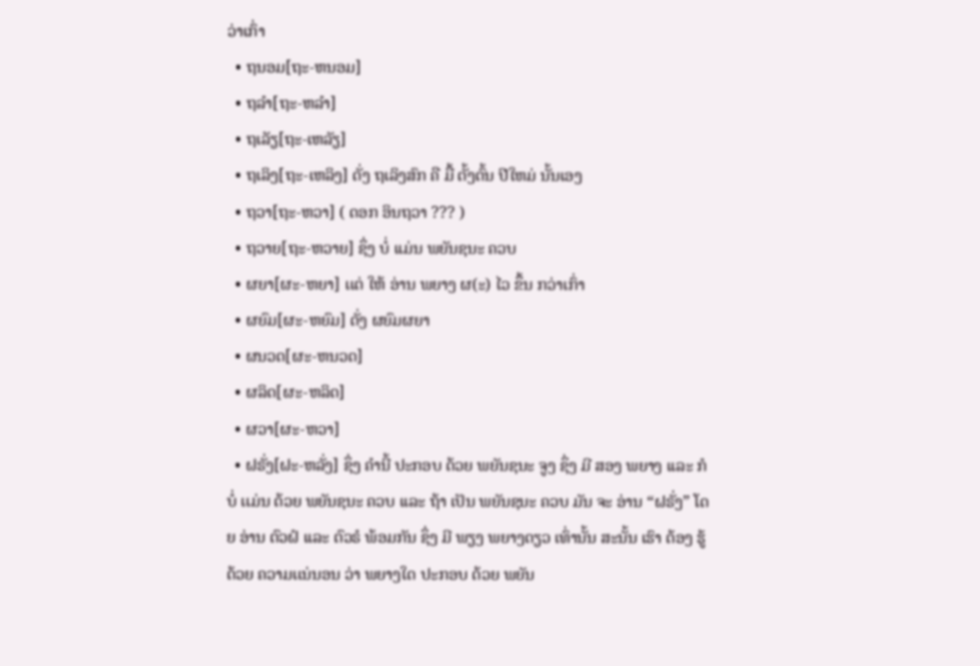ວ່າເກົ່າ
  • ຖນອມ[ຖະ-ຫນອມ]
  • ຖລໍາ[ຖະ-ຫລໍາ]
  • ຖເລັຽ[ຖະ-ເຫລັຽ]
  • ຖເລິງ[ຖະ-ເຫລິງ] ດັ່ງ ຖເລິງສົກ ຄື ມື້ ຕັ້ງຕົ້ນ ປີໃຫມ່ ນັ້ນເອງ
  • ຖວາ[ຖະ-ຫວາ] ( ດອກ ອິນຖວາ ??? )
  • ຖວາຍ[ຖະ-ຫວາຍ] ຊຶ່ງ ບໍ່ ເເມ່ນ ພຍັນຊນະ ຄວບ
  • ຜຍາ[ຜະ-ຫຍາ] ເເຕ່ ໃຫ້ ອ່ານ ພຍາງ ຜ(ະ) ໄວ ຂຶ້ນ ກວ່າເກົ່າ
  • ຜຍົມ[ຜະ-ຫຍົມ] ດັ່ງ ຜຍົມຜຍາ
  • ຜນວດ[ຜະ-ຫນວດ]
  • ຜລິດ[ຜະ-ຫລິດ]
  • ຜວາ[ຜະ-ຫວາ]
  • ຝຣັ່ງ[ຝະ-ຫລັ່ງ] ຊຶ່ງ ຄໍານີ້ ປະກອບ ດ້ວຍ ພຍັນຊນະ ຈູງ ຊຶ່ງ ມີ ສອງ ພຍາງ ເເລະ ກໍ ບໍ່ ເເມ່ນ ດ້ວຍ ພຍັນຊນະ ຄວບ ເເລະ ຖ້າ ເປັນ ພຍັນຊນະ ຄວບ ມັນ ຈະ ອ່ານ “ຝຣັ່ງ” ໂດຍ ອ່ານ ຕົວຝໍ ເເລະ ຕົວຣໍ ພ້ອມກັນ ຊຶ່ງ ມີ ພຽງ ພຍາງດຽວ ເທົ່ານັ້ນ ສະນັ້ນ ເຮົາ ຕ້ອງ ຮູ້ ດ້ວຍ ຄວາມເເນ່ນອນ ວ່າ ພຍາງໃດ ປະກອບ ດ້ວຍ ພຍັນ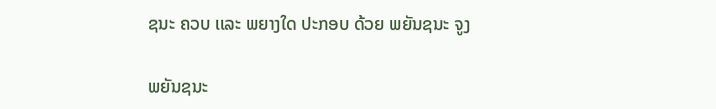ຊນະ ຄວບ ເເລະ ພຍາງໃດ ປະກອບ ດ້ວຍ ພຍັນຊນະ ຈູງ

ພຍັນຊນະ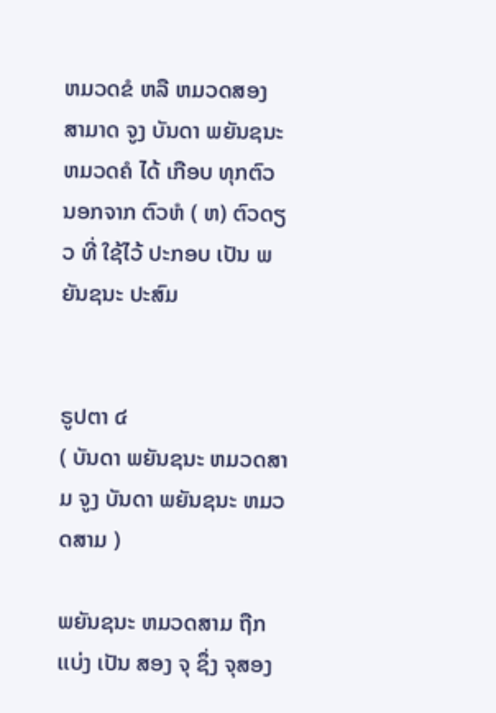ຫມວດຂໍ ຫລື ຫມວດສອງ ສາມາດ ຈູງ ບັນດາ ພຍັນຊນະ ຫມວດຄໍ ໄດ້ ເກືອບ ທຸກຕົວ ນອກຈາກ ຕົວຫໍ ( ຫ) ຕົວດຽວ ທີ່ ໃຊ້ໄວ້ ປະກອບ ເປັນ ພຍັນຊນະ ປະສົມ


ຣູປຕາ ໔
( ບັນດາ ພຍັນຊນະ ຫມວດສາມ ຈູງ ບັນດາ ພຍັນຊນະ ຫມວດສາມ )

ພຍັນຊນະ ຫມວດສາມ ຖືກ ເເບ່ງ ເປັນ ສອງ ຈຸ ຊຶ່ງ ຈຸສອງ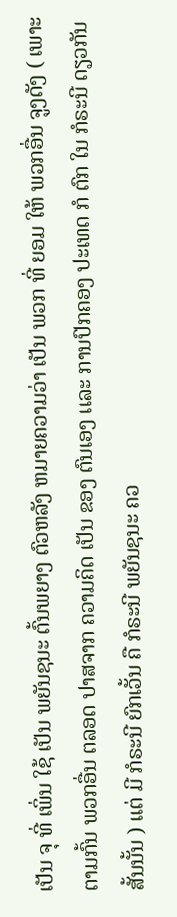ເປັນ ຈຸ ທີ່ ເພິ່ນ ໃຊ້ ເປັນ ພຍັນຊນະ ຕົ້ນພຍາງ ຕົວຫລັງ ຫມາຍຄວາມວ່າ ເປັນ ພວກ ທີ່ ຍອມ ໃຫ້ ພວກອື່ນ ຈູງດັງ ( ເພາະ ຕາມກົ້ນ ພວກອື່ນ ຕລອດ ປາສຈາກ ຄວາມຄິດ ເປັນ ຂອງ ຕົນເອງ ເເລະ ການປົກຄອງ ປະເທດ ກໍ ຕົກ ໃນ ກໍຣະນີ ດຽວກັນ ສັ້ນນັ້ນ ) ເເຕ່ ມີ ກໍຣະນີ ຍົກເວັ້ນ ຄື ກໍຣະນີ ພຍັນຊນະ ຄວ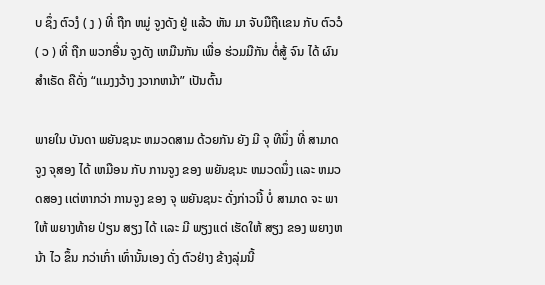ບ ຊຶ່ງ ຕົວງໍ ( ງ ) ທີ່ ຖືກ ຫມູ່ ຈູງດັງ ຢູ່ ເເລ້ວ ຫັນ ມາ ຈັບມືຖືເເຂນ ກັບ ຕົວວໍ ( ວ ) ທີ່ ຖືກ ພວກອື່ນ ຈູງດັງ ເຫມືນກັນ ເພື່ອ ຮ່ວມມືກັນ ຕໍ່ສູ້ ຈົນ ໄດ້ ຜົນສໍາເຣັດ ຄືດັ່ງ “ເເມງງວ້າງ ງວາກຫນ້າ” ເປັນຕົ້ນ

ພາຍໃນ ບັນດາ ພຍັນຊນະ ຫມວດສາມ ດ້ວຍກັນ ຍັງ ມີ ຈຸ ທີນຶ່ງ ທີ່ ສາມາດ ຈູງ ຈຸສອງ ໄດ້ ເຫມືອນ ກັບ ການຈູງ ຂອງ ພຍັນຊນະ ຫມວດນຶ່ງ ເເລະ ຫມວດສອງ ເເຕ່ຫາກວ່າ ການຈູງ ຂອງ ຈຸ ພຍັນຊນະ ດັ່ງກ່າວນີ້ ບໍ່ ສາມາດ ຈະ ພາໃຫ້ ພຍາງທ້າຍ ປ່ຽນ ສຽງ ໄດ້ ເເລະ ມີ ພຽງເເຕ່ ເຮັດໃຫ້ ສຽງ ຂອງ ພຍາງຫນ້າ ໄວ ຂຶ້ນ ກວ່າເກົ່າ ເທົ່ານັ້ນເອງ ດັ່ງ ຕົວຢ່າງ ຂ້າງລຸ່ມນີ້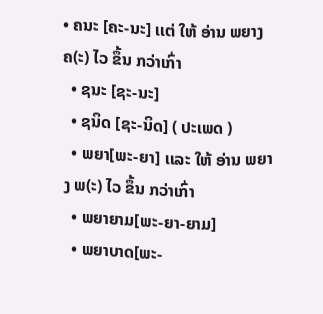• ຄນະ [ຄະ-ນະ] ເເຕ່ ໃຫ້ ອ່ານ ພຍາງ ຄ(ະ) ໄວ ຂຶ້ນ ກວ່າເກົ່າ
  • ຊນະ [ຊະ-ນະ]
  • ຊນິດ [ຊະ-ນິດ] ( ປະເພດ )
  • ພຍາ[ພະ-ຍາ] ເເລະ ໃຫ້ ອ່ານ ພຍາງ ພ(ະ) ໄວ ຂຶ້ນ ກວ່າເກົ່າ
  • ພຍາຍາມ[ພະ-ຍາ-ຍາມ]
  • ພຍາບາດ[ພະ-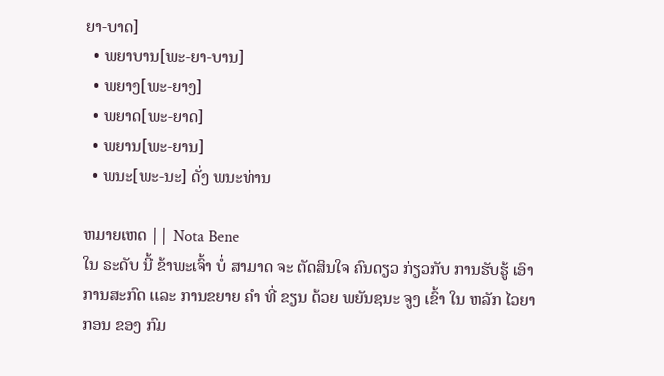ຍາ-ບາດ]
  • ພຍາບານ[ພະ-ຍາ-ບານ]
  • ພຍາງ[ພະ-ຍາງ]
  • ພຍາດ[ພະ-ຍາດ]
  • ພຍານ[ພະ-ຍານ]
  • ພນະ[ພະ-ນະ] ດັ່ງ ພນະທ່ານ

ຫມາຍເຫດ || Nota Bene
ໃນ ຣະດັບ ນີ້ ຂ້າພະເຈົ້າ ບໍ່ ສາມາດ ຈະ ຕັດສິນໃຈ ຄົນດຽວ ກ່ຽວກັບ ການຮັບຮູ້ ເອົາ ການສະກົດ ເເລະ ການຂຍາຍ ຄໍາ ທີ່ ຂຽນ ດ້ວຍ ພຍັນຊນະ ຈູງ ເຂົ້າ ໃນ ຫລັກ ໄວຍາກອນ ຂອງ ກົມ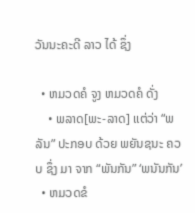ວັນນະຄະດີ ລາວ ໄດ້ ຊຶ່ງ

  • ຫມວດຄໍ ຈູງ ຫມວດຄໍ ດັ່ງ
    • ພລາດ[ພະ-ລາດ] ເເຕ່ວ່າ “ພລັນ” ປະກອບ ດ້ວຍ ພຍັນຊນະ ຄວບ ຊຶ່ງ ມາ ຈາກ “ພັນກັນ” ‘ພນັນກັນ’
  • ຫມວດຂໍ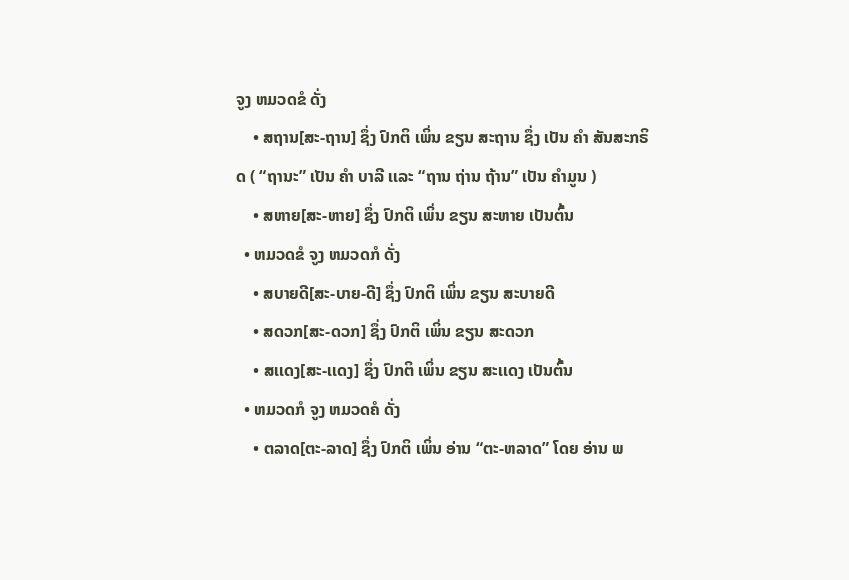ຈູງ ຫມວດຂໍ ດັ່ງ
    • ສຖານ[ສະ-ຖານ] ຊຶ່ງ ປົກຕິ ເພິ່ນ ຂຽນ ສະຖານ ຊຶ່ງ ເປັນ ຄໍາ ສັນສະກຣິດ ( “ຖານະ” ເປັນ ຄໍາ ບາລີ ເເລະ “ຖານ ຖ່ານ ຖ້ານ” ເປັນ ຄໍາມູນ )
    • ສຫາຍ[ສະ-ຫາຍ] ຊຶ່ງ ປົກຕິ ເພິ່ນ ຂຽນ ສະຫາຍ ເປັນຕົ້ນ
  • ຫມວດຂໍ ຈູງ ຫມວດກໍ ດັ່ງ
    • ສບາຍດີ[ສະ-ບາຍ-ດີ] ຊຶ່ງ ປົກຕິ ເພິ່ນ ຂຽນ ສະບາຍດີ
    • ສດວກ[ສະ-ດວກ] ຊຶ່ງ ປົກຕິ ເພິ່ນ ຂຽນ ສະດວກ
    • ສເເດງ[ສະ-ເເດງ] ຊຶ່ງ ປົກຕິ ເພິ່ນ ຂຽນ ສະເເດງ ເປັນຕົ້ນ
  • ຫມວດກໍ ຈູງ ຫມວດຄໍ ດັ່ງ
    • ຕລາດ[ຕະ-ລາດ] ຊຶ່ງ ປົກຕິ ເພິ່ນ ອ່ານ “ຕະ-ຫລາດ” ໂດຍ ອ່ານ ພ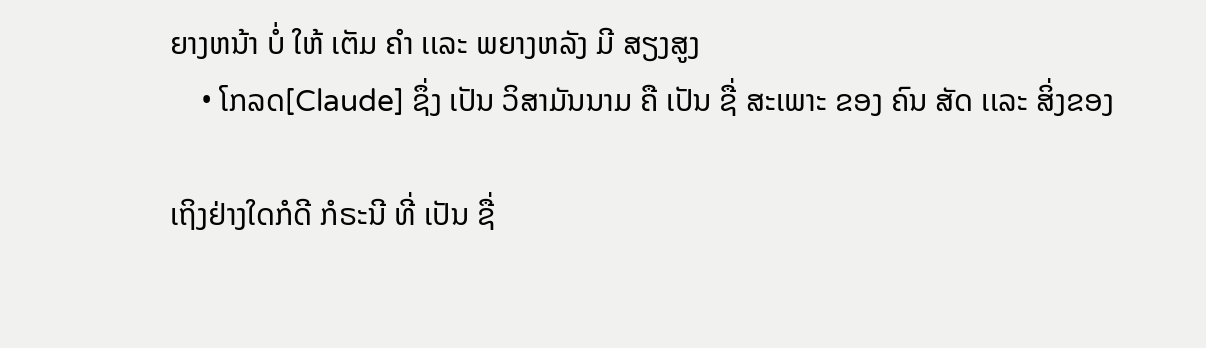ຍາງຫນ້າ ບໍ່ ໃຫ້ ເຕັມ ຄໍາ ເເລະ ພຍາງຫລັງ ມີ ສຽງສູງ
    • ໂກລດ[Claude] ຊຶ່ງ ເປັນ ວິສາມັນນາມ ຄື ເປັນ ຊື່ ສະເພາະ ຂອງ ຄົນ ສັດ ເເລະ ສິ່ງຂອງ

ເຖິງຢ່າງໃດກໍດີ ກໍຣະນີ ທີ່ ເປັນ ຊື່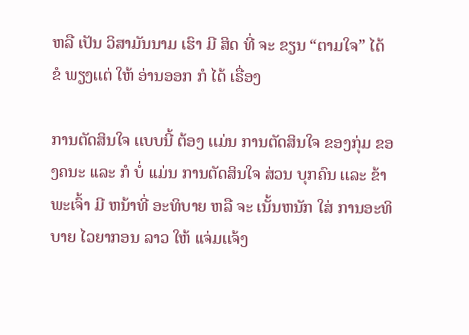ຫລື ເປັນ ວິສາມັນນາມ ເຮົາ ມີ ສິດ ທີ່ ຈະ ຂຽນ “ຕາມໃຈ” ໄດ້ ຂໍ ພຽງເເຕ່ ໃຫ້ ອ່ານອອກ ກໍ ໄດ້ ເຣື່ອງ

ການຕັດສິນໃຈ ເເບບນີ້ ຕ້ອງ ເເມ່ນ ການຕັດສິນໃຈ ຂອງກຸ່ມ ຂອງຄນະ ເເລະ ກໍ ບໍ່ ເເມ່ນ ການຕັດສິນໃຈ ສ່ວນ ບຸກຄົນ ເເລະ ຂ້າພະເຈົ້າ ມີ ຫນ້າທີ່ ອະທິບາຍ ຫລື ຈະ ເນັ້ນຫນັກ ໃສ່ ການອະທິບາຍ ໄວຍາກອນ ລາວ ໃຫ້ ເເຈ່ມເເຈ້ງ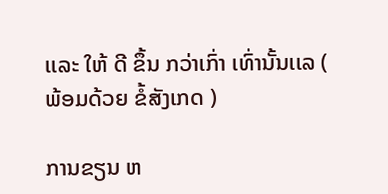ເເລະ ໃຫ້ ດີ ຂຶ້ນ ກວ່າເກົ່າ ເທົ່ານັ້ນເເລ ( ພ້ອມດ້ວຍ ຂໍ້ສັງເກດ )

ການຂຽນ ຫ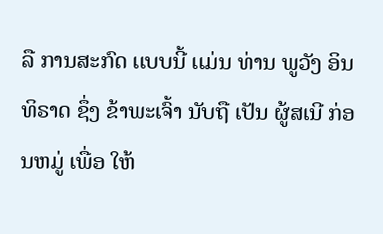ລື ການສະກົດ ເເບບນີ້ ເເມ່ນ ທ່ານ ພູວັງ ອິນທິຣາດ ຊຶ່ງ ຂ້າພະເຈົ້າ ນັບຖື ເປັນ ຜູ້ສເນີ ກ່ອນຫມູ່ ເພື່ອ ໃຫ້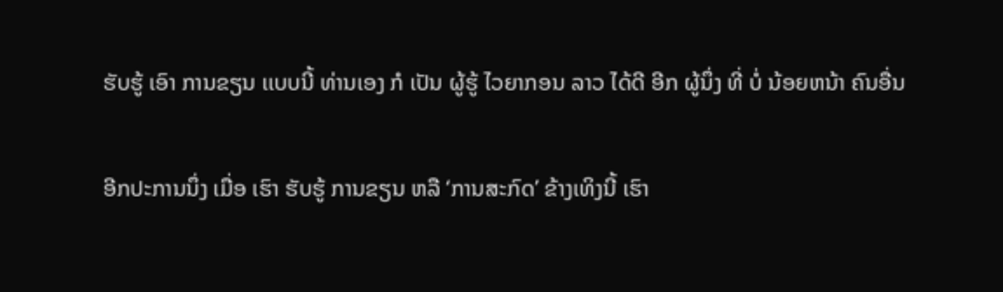ຮັບຮູ້ ເອົາ ການຂຽນ ເເບບນີ້ ທ່ານເອງ ກໍ ເປັນ ຜູ້ຮູ້ ໄວຍາກອນ ລາວ ໄດ້ດີ ອີກ ຜູ້ນຶ່ງ ທີ່ ບໍ່ ນ້ອຍຫນ້າ ຄົນອື່ນ

ອີກປະການນຶ່ງ ເມື່ອ ເຮົາ ຮັບຮູ້ ການຂຽນ ຫລື ‘ການສະກົດ’ ຂ້າງເທິງນີ້ ເຮົາ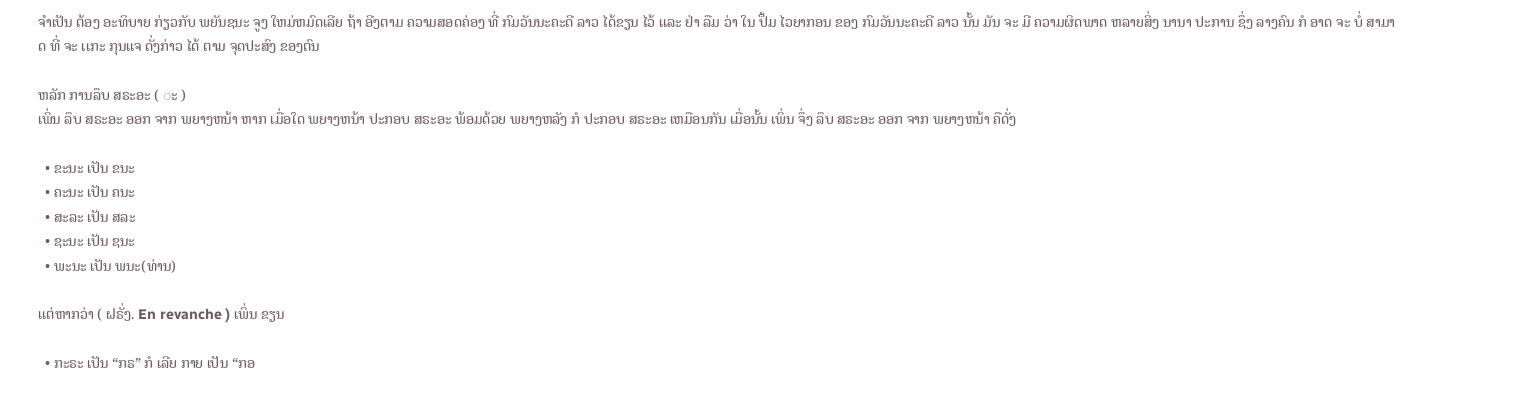ຈໍາເປັນ ຕ້ອງ ອະທິບາຍ ກ່ຽວກັບ ພຍັນຊນະ ຈູງ ໃຫມ່ຫມົດເລີຍ ຖ້າ ອີງຕາມ ຄວາມສອດຄ່ອງ ທີ່ ກົມວັນນະຄະດີ ລາວ ໄດ້ຂຽນ ໄວ້ ເເລະ ຢ່າ ລືມ ວ່າ ໃນ ປຶ້ມ ໄວຍາກອນ ຂອງ ກົມວັນນະຄະດີ ລາວ ນັ້ນ ມັນ ຈະ ມີ ຄວາມຜິດພາດ ຫລາຍສິ່ງ ນານາ ປະການ ຊຶ່ງ ລາງຄົນ ກໍ ອາດ ຈະ ບໍ່ ສາມາດ ທີ່ ຈະ ເເກະ ກຸນເເຈ ດັ່ງກ່າວ ໄດ້ ຕາມ ຈຸດປະສົງ ຂອງຕົນ

ຫລັກ ການລຶບ ສຣະອະ ( ◌ະ )
ເພິ່ນ ລຶບ ສຣະອະ ອອກ ຈາກ ພຍາງຫນ້າ ຫາກ ເມື່ອໃດ ພຍາງຫນ້າ ປະກອບ ສຣະອະ ພ້ອມດ້ວຍ ພຍາງຫລັງ ກໍ ປະກອບ ສຣະອະ ເຫມືອນກັນ ເມື່ອນັ້ນ ເພິ່ນ ຈຶ່ງ ລຶບ ສຣະອະ ອອກ ຈາກ ພຍາງຫນ້າ ຄືດັ່ງ

  • ຂະນະ ເປັນ ຂນະ
  • ຄະນະ ເປັນ ຄນະ
  • ສະລະ ເປັນ ສລະ
  • ຊະນະ ເປັນ ຊນະ
  • ພະນະ ເປັນ ພນະ(ທ່ານ)

ເເຕ່ຫາກວ່າ ( ຝຣັ່ງ. En revanche ) ເພິ່ນ ຂຽນ

  • ກະຣະ ເປັນ “ກຣ” ກໍ ເລີຍ ກາຍ ເປັນ “ກອ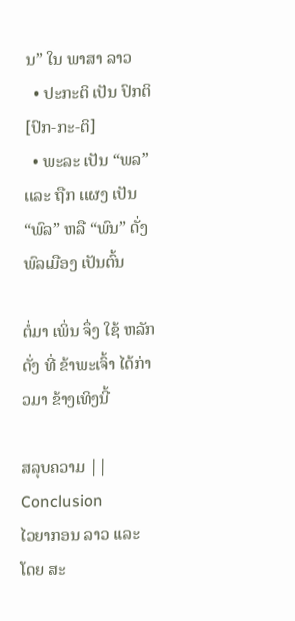ນ” ໃນ ພາສາ ລາວ
  • ປະກະຕິ ເປັນ ປົກຕິ[ປົກ-ກະ-ຕິ]
  • ພະລະ ເປັນ “ພລ” ເເລະ ຖືກ ເເຜງ ເປັນ “ພົລ” ຫລື “ພົນ” ດັ່ງ ພົລເມືອງ ເປັນຕົ້ນ

ຕໍ່ມາ ເພິ່ນ ຈຶ່ງ ໃຊ້ ຫລັກ ດັ່ງ ທີ່ ຂ້າພະເຈົ້າ ໄດ້ກ່າວມາ ຂ້າງເທິງນີ້

ສລຸບຄວາມ || Conclusion
ໄວຍາກອນ ລາວ ເເລະ ໂດຍ ສະ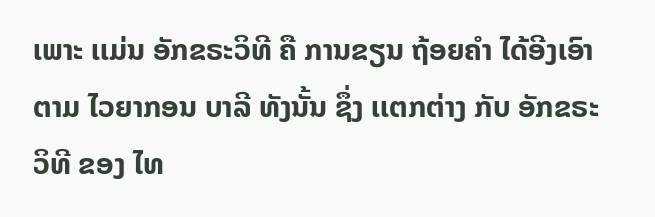ເພາະ ເເມ່ນ ອັກຂຣະວິທີ ຄື ການຂຽນ ຖ້ອຍຄໍາ ໄດ້ອີງເອົາ ຕາມ ໄວຍາກອນ ບາລີ ທັງນັ້ນ ຊຶ່ງ ເເຕກຕ່າງ ກັບ ອັກຂຣະວິທີ ຂອງ ໄທ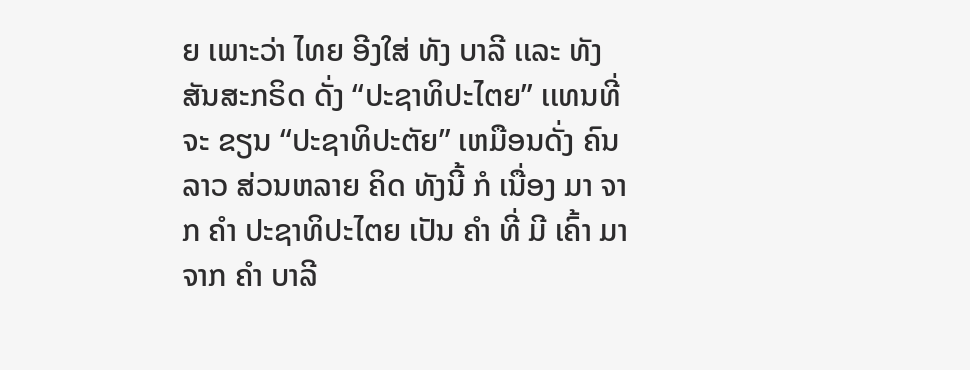ຍ ເພາະວ່າ ໄທຍ ອີງໃສ່ ທັງ ບາລີ ເເລະ ທັງ ສັນສະກຣິດ ດັ່ງ “ປະຊາທິປະໄຕຍ” ເເທນທີ່ ຈະ ຂຽນ “ປະຊາທິປະຕັຍ” ເຫມືອນດັ່ງ ຄົນລາວ ສ່ວນຫລາຍ ຄິດ ທັງນີ້ ກໍ ເນື່ອງ ມາ ຈາກ ຄໍາ ປະຊາທິປະໄຕຍ ເປັນ ຄໍາ ທີ່ ມີ ເຄົ້າ ມາ ຈາກ ຄໍາ ບາລີ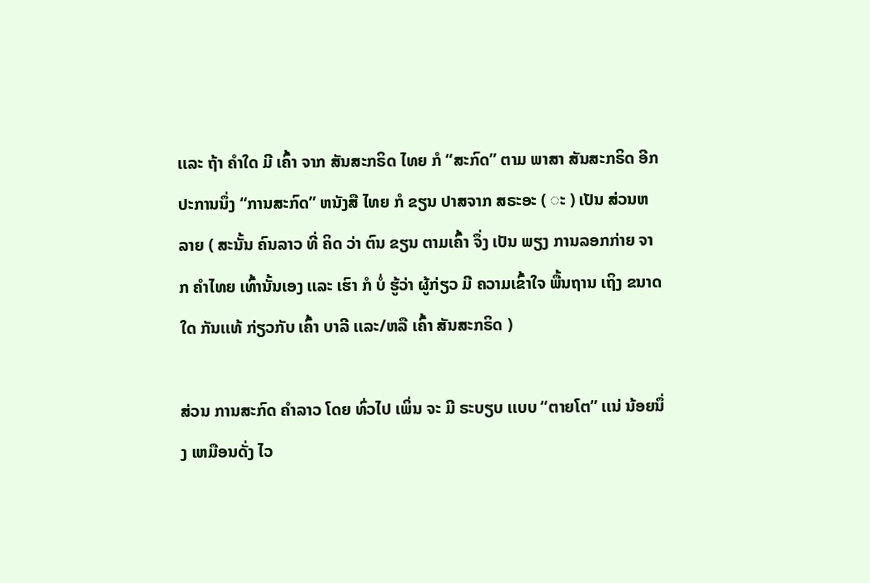ເເລະ ຖ້າ ຄໍາໃດ ມີ ເຄົ້າ ຈາກ ສັນສະກຣິດ ໄທຍ ກໍ “ສະກົດ” ຕາມ ພາສາ ສັນສະກຣິດ ອີກປະການນຶ່ງ “ການສະກົດ” ຫນັງສື ໄທຍ ກໍ ຂຽນ ປາສຈາກ ສຣະອະ ( ◌ະ ) ເປັນ ສ່ວນຫລາຍ ( ສະນັ້ນ ຄົນລາວ ທີ່ ຄິດ ວ່າ ຕົນ ຂຽນ ຕາມເຄົ້າ ຈຶ່ງ ເປັນ ພຽງ ການລອກກ່າຍ ຈາກ ຄໍາໄທຍ ເທົ້ານັ້ນເອງ ເເລະ ເຮົາ ກໍ ບໍ່ ຮູ້ວ່າ ຜູ້ກ່ຽວ ມີ ຄວາມເຂົ້າໃຈ ພື້ນຖານ ເຖິງ ຂນາດໃດ ກັນເເທ້ ກ່ຽວກັບ ເຄົ້າ ບາລີ ເເລະ/ຫລື ເຄົ້າ ສັນສະກຣິດ )

ສ່ວນ ການສະກົດ ຄໍາລາວ ໂດຍ ທົ່ວໄປ ເພິ່ນ ຈະ ມີ ຣະບຽບ ເເບບ “ຕາຍໂຕ” ເເນ່ ນ້ອຍນຶ່ງ ເຫມືອນດັ່ງ ໄວ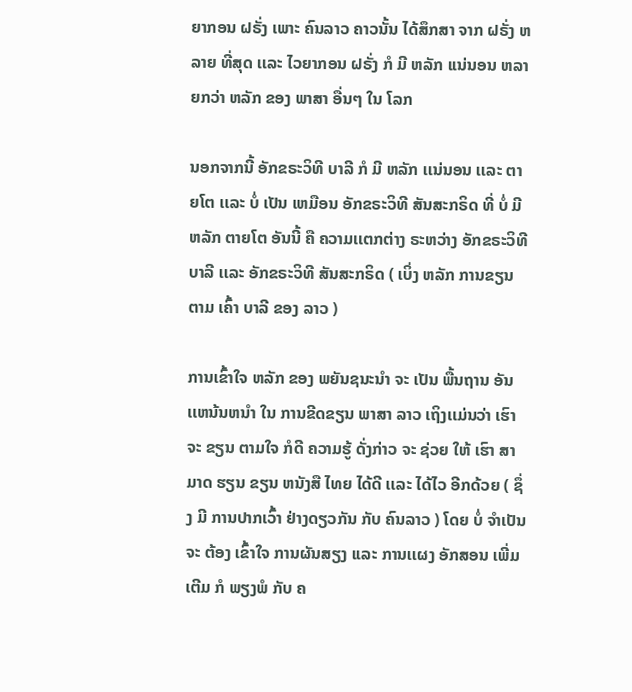ຍາກອນ ຝຣັ່ງ ເພາະ ຄົນລາວ ຄາວນັ້ນ ໄດ້ສຶກສາ ຈາກ ຝຣັ່ງ ຫລາຍ ທີ່ສຸດ ເເລະ ໄວຍາກອນ ຝຣັ່ງ ກໍ ມີ ຫລັກ ເເນ່ນອນ ຫລາຍກວ່າ ຫລັກ ຂອງ ພາສາ ອື່ນໆ ໃນ ໂລກ

ນອກຈາກນີ້ ອັກຂຣະວິທີ ບາລີ ກໍ ມີ ຫລັກ ເເນ່ນອນ ເເລະ ຕາຍໂຕ ເເລະ ບໍ່ ເປັນ ເຫມືອນ ອັກຂຣະວິທີ ສັນສະກຣິດ ທີ່ ບໍ່ ມີ ຫລັກ ຕາຍໂຕ ອັນນີ້ ຄື ຄວາມເເຕກຕ່າງ ຣະຫວ່າງ ອັກຂຣະວິທີ ບາລີ ເເລະ ອັກຂຣະວິທີ ສັນສະກຣິດ ( ເບິ່ງ ຫລັກ ການຂຽນ ຕາມ ເຄົ້າ ບາລີ ຂອງ ລາວ )

ການເຂົ້າໃຈ ຫລັກ ຂອງ ພຍັນຊນະນໍາ ຈະ ເປັນ ພື້ນຖານ ອັນ ເເຫນ້ນຫນໍາ ໃນ ການຂີດຂຽນ ພາສາ ລາວ ເຖິງເເມ່ນວ່າ ເຮົາ ຈະ ຂຽນ ຕາມໃຈ ກໍດີ ຄວາມຮູ້ ດັ່ງກ່າວ ຈະ ຊ່ວຍ ໃຫ້ ເຮົາ ສາມາດ ຮຽນ ຂຽນ ຫນັງສື ໄທຍ ໄດ້ດີ ເເລະ ໄດ້ໄວ ອີກດ້ວຍ ( ຊຶ່ງ ມີ ການປາກເວົ້າ ຢ່າງດຽວກັນ ກັບ ຄົນລາວ ) ໂດຍ ບໍ່ ຈໍາເປັນ ຈະ ຕ້ອງ ເຂົ້າໃຈ ການຜັນສຽງ ເເລະ ການເເຜງ ອັກສອນ ເພີ່ມເຕີມ ກໍ ພຽງພໍ ກັບ ຄ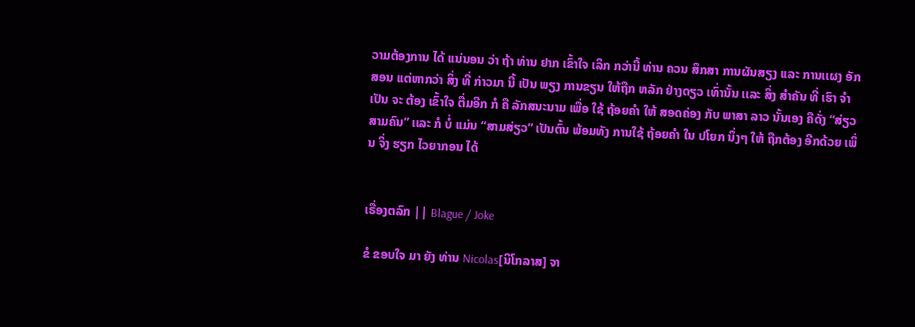ວາມຕ້ອງການ ໄດ້ ເເນ່ນອນ ວ່າ ຖ້າ ທ່ານ ຢາກ ເຂົ້າໃຈ ເລິກ ກວ່ານີ້ ທ່ານ ຄວນ ສຶກສາ ການຜັນສຽງ ເເລະ ການເເຜງ ອັກສອນ ເເຕ່ຫາກວ່າ ສິ່ງ ທີ່ ກ່າວມາ ນີ້ ເປັນ ພຽງ ການຂຽນ ໃຫ້ຖືກ ຫລັກ ຢ່າງດຽວ ເທົ່ານັ້ນ ເເລະ ສິ່ງ ສໍາຄັນ ທີ່ ເຮົາ ຈໍາເປັນ ຈະ ຕ້ອງ ເຂົ້າໃຈ ຕື່ມອີກ ກໍ ຄື ລັກສນະນາມ ເພື່ອ ໃຊ້ ຖ້ອຍຄໍາ ໃຫ້ ສອດຄ່ອງ ກັບ ພາສາ ລາວ ນັ້ນເອງ ຄືດັ່ງ “ສ່ຽວ ສາມຄົນ” ເເລະ ກໍ ບໍ່ ເເມ່ນ “ສາມສ່ຽວ” ເປັນຕົ້ນ ພ້ອມທັງ ການໃຊ້ ຖ້ອຍຄໍາ ໃນ ປໂຍກ ນຶ່ງໆ ໃຫ້ ຖືກຕ້ອງ ອີກດ້ວຍ ເພິ່ນ ຈິ່ງ ຮຽກ ໄວຍາກອນ ໄດ້


ເຣື່ອງຕລົກ || Blague / Joke

ຂໍ ຂອບໃຈ ມາ ຍັງ ທ່ານ Nicolas[ນິໂກລາສ] ຈາ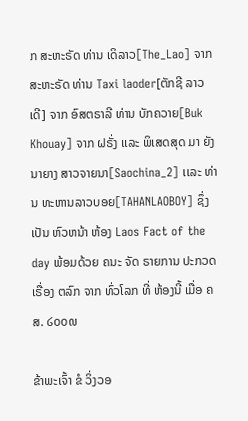ກ ສະຫະຣັດ ທ່ານ ເດິລາວ[The_Lao] ຈາກ ສະຫະຣັດ ທ່ານ Taxi laoder[ຕັກຊີ ລາວເດີ] ຈາກ ອົສຕຣາລີ ທ່ານ ບັກຄວາຍ[Buk Khouay] ຈາກ ຝຣັ່ງ ເເລະ ພິເສດສຸດ ມາ ຍັງ ນາຍາງ ສາວຈາຍນາ[Saochina_2] ເເລະ ທ່ານ ທະຫານລາວບອຍ[TAHANLAOBOY] ຊຶ່ງ ເປັນ ຫົວຫນ້າ ຫ້ອງ Laos Fact of the day ພ້ອມດ້ວຍ ຄນະ ຈັດ ຣາຍການ ປະກວດ ເຣື່ອງ ຕລົກ ຈາກ ທົ່ວໂລກ ທີ່ ຫ້ອງນີ້ ເມື່ອ ຄສ. ໒໐໐໙

ຂ້າພະເຈົ້າ ຂໍ ວິ່ງວອ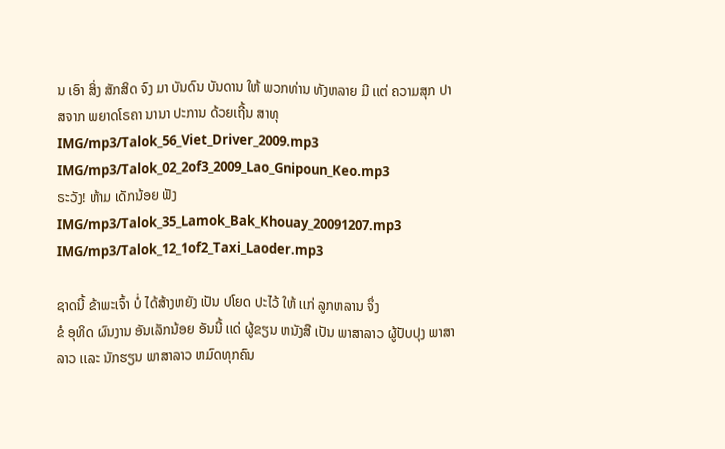ນ ເອົາ ສິ່ງ ສັກສິດ ຈົງ ມາ ບັນດົນ ບັນດານ ໃຫ້ ພວກທ່ານ ທັງຫລາຍ ມີ ເເຕ່ ຄວາມສຸກ ປາສຈາກ ພຍາດໂຣຄາ ນານາ ປະການ ດ້ວຍເຖີ້ນ ສາທຸ
IMG/mp3/Talok_56_Viet_Driver_2009.mp3
IMG/mp3/Talok_02_2of3_2009_Lao_Gnipoun_Keo.mp3
ຣະວັງ! ຫ້າມ ເດັກນ້ອຍ ຟັງ
IMG/mp3/Talok_35_Lamok_Bak_Khouay_20091207.mp3
IMG/mp3/Talok_12_1of2_Taxi_Laoder.mp3

ຊາດນີ້ ຂ້າພະເຈົ້າ ບໍ່ ໄດ້ສ້າງຫຍັງ ເປັນ ປໂຍດ ປະໄວ້ ໃຫ້ ເເກ່ ລູກຫລານ ຈຶ່ງ
ຂໍ ອຸທິດ ຜົນງານ ອັນເລັກນ້ອຍ ອັນນີ້ ເເດ່ ຜູ້ຂຽນ ຫນັງສື ເປັນ ພາສາລາວ ຜູ້ປັບປຸງ ພາສາລາວ ເເລະ ນັກຮຽນ ພາສາລາວ ຫມົດທຸກຄົນ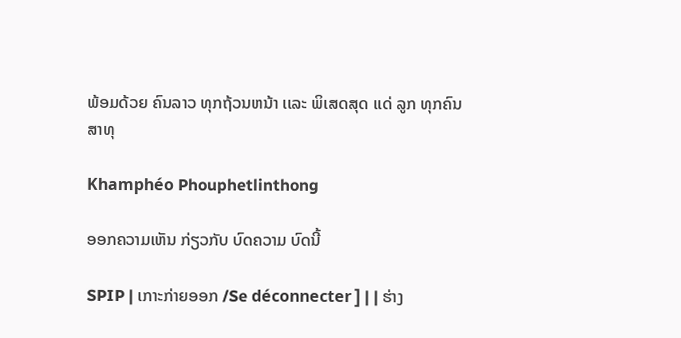ພ້ອມດ້ວຍ ຄົນລາວ ທຸກຖ້ວນຫນ້າ ເເລະ ພິເສດສຸດ ເເດ່ ລູກ ທຸກຄົນ
ສາທຸ

Khamphéo Phouphetlinthong

ອອກຄວາມເຫັນ ກ່ຽວກັບ ບົດຄວາມ ບົດນີ້

SPIP | ເກາະກ່າຍອອກ /Se déconnecter ] | | ຮ່າງ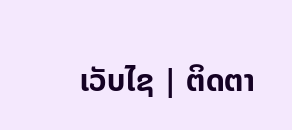ເວັບໄຊ | ຕິດຕາ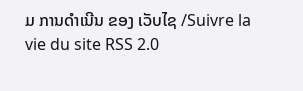ມ ການດໍາເນີນ ຂອງ ເວັບໄຊ /Suivre la vie du site RSS 2.0